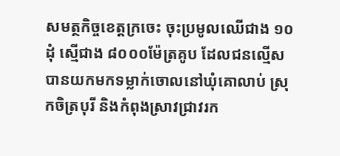សមត្ថកិច្ចខេត្តក្រចេះ ចុះប្រមូលឈើជាង ១០ដុំ ស្មើជាង ៨០០០ម៉ែត្រគូប ដែលជនល្មើស បានយកមកទម្លាក់ចោលនៅឃុំគោលាប់ ស្រុកចិត្របុរី និងកំពុងស្រាវជ្រាវរក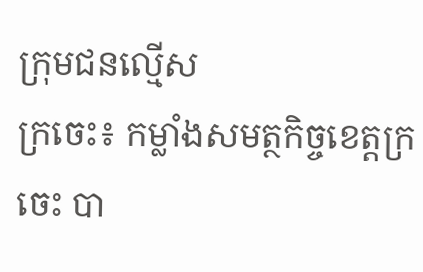ក្រុមជនល្មើស
ក្រចេះ៖ កម្លាំងសមត្ថកិច្ចខេត្តក្រចេះ បា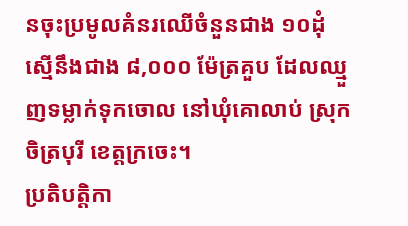នចុះប្រមូលគំនរឈើចំនួនជាង ១០ដុំស្មើនឹងជាង ៨,០០០ ម៉ែត្រគួប ដែលឈ្មួញទម្លាក់ទុកចោល នៅឃុំគោលាប់ ស្រុកចិត្របុរី ខេត្តក្រចេះ។
ប្រតិបត្តិកា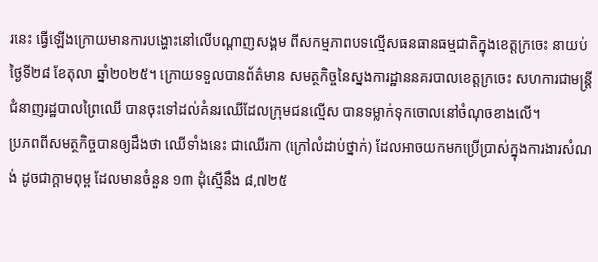រនេះ ធ្វើឡើងក្រោយមានការបង្ហោះនៅលើបណ្ដាញសង្គម ពីសកម្មភាពបទល្មើសធនធានធម្មជាតិក្នុងខេត្តក្រចេះ នាយប់ថ្ងៃទី២៨ ខែតុលា ឆ្នាំ២០២៥។ ក្រោយទទួលបានព័ត៌មាន សមត្ថកិច្ចនៃស្នងការដ្ឋាននគរបាលខេត្តក្រចេះ សហការជាមន្ត្រីជំនាញរដ្ឋបាលព្រៃឈើ បានចុះទៅដល់គំនរឈើដែលក្រុមជនល្មើស បានទម្លាក់ទុកចោលនៅចំណុចខាងលើ។
ប្រភពពីសមត្ថកិច្ចបានឲ្យដឹងថា ឈើទាំងនេះ ជាឈើរកា (ក្រៅលំដាប់ថ្នាក់) ដែលអាចយកមកប្រើប្រាស់ក្នុងការងារសំណង់ ដូចជាក្តាមពុម្ព ដែលមានចំនួន ១៣ ដុំស្មើនឹង ៨,៧២៥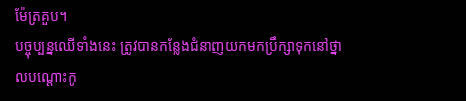ម៉ែត្រគួប។
បច្ចុប្បន្នឈើទាំងនេះ ត្រូវបានកន្លែងជំនាញយកមកប្រឹក្សាទុកនៅថ្នាលបណ្ដោះកូ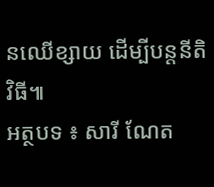នឈើខ្សាយ ដើម្បីបន្តនីតិវិធី៕
អត្ថបទ ៖ សារី ណែត